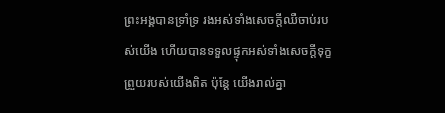ព្រះអង្គបានទ្រាំទ្រ រងអស់ទាំងសេចក្ដីឈឺចាប់របស់យើង ហើយបានទទួលផ្ទុកអស់ទាំងសេចក្ដីទុក្ខព្រួយរបស់យើងពិត ប៉ុន្តែ យើងរាល់គ្នា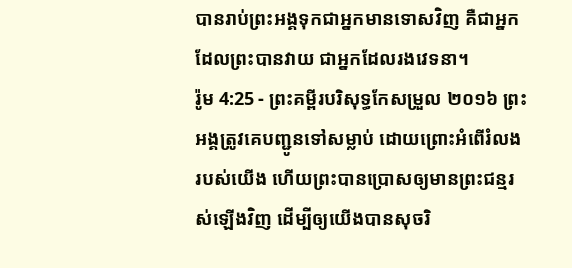បានរាប់ព្រះអង្គទុកជាអ្នកមានទោសវិញ គឺជាអ្នកដែលព្រះបានវាយ ជាអ្នកដែលរងវេទនា។
រ៉ូម 4:25 - ព្រះគម្ពីរបរិសុទ្ធកែសម្រួល ២០១៦ ព្រះអង្គត្រូវគេបញ្ជូនទៅសម្លាប់ ដោយព្រោះអំពើរំលងរបស់យើង ហើយព្រះបានប្រោសឲ្យមានព្រះជន្មរស់ឡើងវិញ ដើម្បីឲ្យយើងបានសុចរិ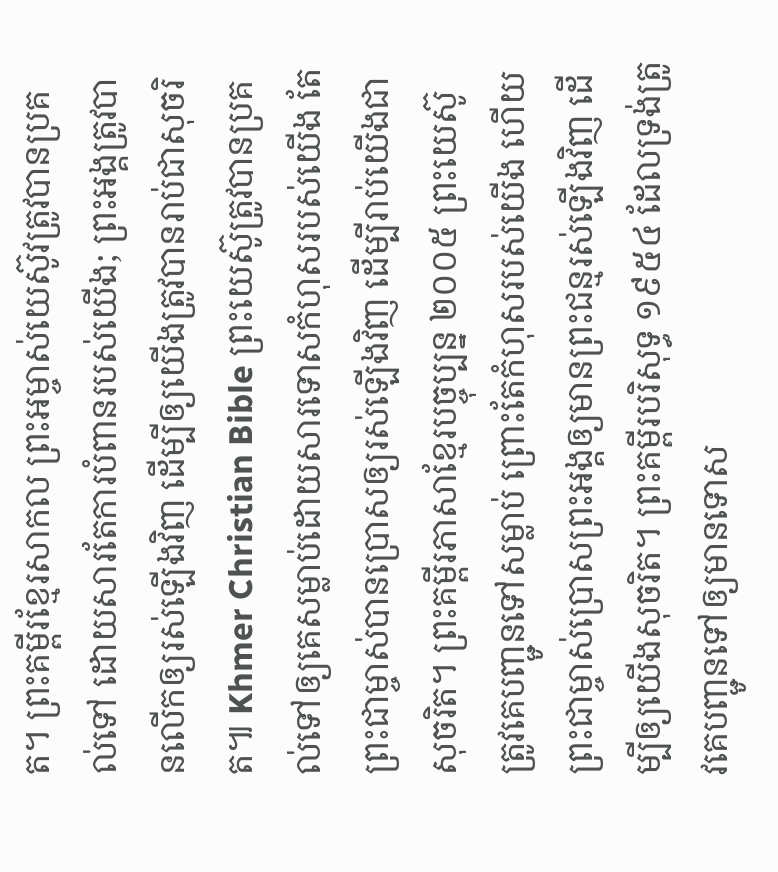ត។ ព្រះគម្ពីរខ្មែរសាកល ព្រះអម្ចាស់យេស៊ូវត្រូវបានប្រគល់ទៅ ដោយសារតែការបំពានរបស់យើង; ព្រះអង្គត្រូវបានលើកឲ្យរស់ឡើងវិញ ដើម្បីឲ្យយើងត្រូវបានរាប់ជាសុចរិត៕ Khmer Christian Bible ព្រះយេស៊ូត្រូវបានប្រគល់ទៅឲ្យគេសម្លាប់ដោយសារទោសកំហុសរបស់យើង តែព្រះជាម្ចាស់បានប្រោសឲ្យរស់ឡើងវិញ ដើម្បីរាប់យើងជាសុចរិត។ ព្រះគម្ពីរភាសាខ្មែរបច្ចុប្បន្ន ២០០៥ ព្រះយេស៊ូត្រូវគេបញ្ជូនទៅសម្លាប់ ព្រោះតែកំហុសរបស់យើង ហើយព្រះជាម្ចាស់ប្រោសព្រះអង្គឲ្យមានព្រះជន្មរស់ឡើងវិញ ដើម្បីឲ្យយើងសុចរិត។ ព្រះគម្ពីរបរិសុទ្ធ ១៩៥៤ ដែលទ្រង់ត្រូវគេបញ្ជូនទៅឲ្យមានទោស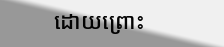ដោយព្រោះ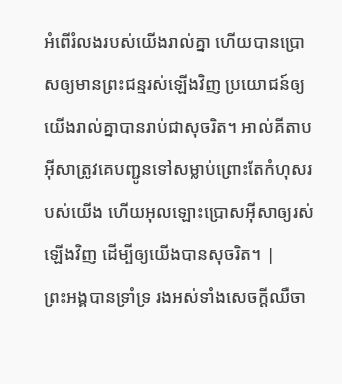អំពើរំលងរបស់យើងរាល់គ្នា ហើយបានប្រោសឲ្យមានព្រះជន្មរស់ឡើងវិញ ប្រយោជន៍ឲ្យយើងរាល់គ្នាបានរាប់ជាសុចរិត។ អាល់គីតាប អ៊ីសាត្រូវគេបញ្ជូនទៅសម្លាប់ព្រោះតែកំហុសរបស់យើង ហើយអុលឡោះប្រោសអ៊ីសាឲ្យរស់ឡើងវិញ ដើម្បីឲ្យយើងបានសុចរិត។ |
ព្រះអង្គបានទ្រាំទ្រ រងអស់ទាំងសេចក្ដីឈឺចា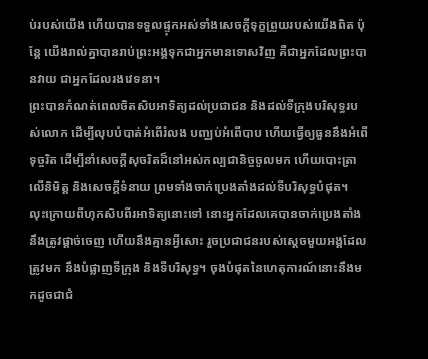ប់របស់យើង ហើយបានទទួលផ្ទុកអស់ទាំងសេចក្ដីទុក្ខព្រួយរបស់យើងពិត ប៉ុន្តែ យើងរាល់គ្នាបានរាប់ព្រះអង្គទុកជាអ្នកមានទោសវិញ គឺជាអ្នកដែលព្រះបានវាយ ជាអ្នកដែលរងវេទនា។
ព្រះបានកំណត់ពេលចិតសិបអាទិត្យដល់ប្រជាជន និងដល់ទីក្រុងបរិសុទ្ធរបស់លោក ដើម្បីលុបបំបាត់អំពើរំលង បញ្ឈប់អំពើបាប ហើយធ្វើឲ្យធួននឹងអំពើទុច្ចរិត ដើម្បីនាំសេចក្ដីសុចរិតដ៏នៅអស់កល្បជានិច្ចចូលមក ហើយបោះត្រាលើនិមិត្ត និងសេចក្ដីទំនាយ ព្រមទាំងចាក់ប្រេងតាំងដល់ទីបរិសុទ្ធបំផុត។
លុះក្រោយពីហុកសិបពីរអាទិត្យនោះទៅ នោះអ្នកដែលគេបានចាក់ប្រេងតាំង នឹងត្រូវផ្តាច់ចេញ ហើយនឹងគ្មានអ្វីសោះ រួចប្រជាជនរបស់ស្ដេចមួយអង្គដែលត្រូវមក នឹងបំផ្លាញទីក្រុង និងទីបរិសុទ្ធ។ ចុងបំផុតនៃហេតុការណ៍នោះនឹងមកដូចជាជំ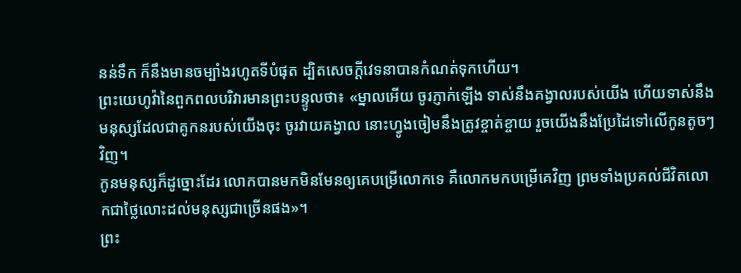នន់ទឹក ក៏នឹងមានចម្បាំងរហូតទីបំផុត ដ្បិតសេចក្ដីវេទនាបានកំណត់ទុកហើយ។
ព្រះយេហូវ៉ានៃពួកពលបរិវារមានព្រះបន្ទូលថា៖ «ម្នាលអើយ ចូរភ្ញាក់ឡើង ទាស់នឹងគង្វាលរបស់យើង ហើយទាស់នឹងមនុស្សដែលជាគូកនរបស់យើងចុះ ចូរវាយគង្វាល នោះហ្វូងចៀមនឹងត្រូវខ្ចាត់ខ្ចាយ រួចយើងនឹងប្រែដៃទៅលើកូនតូចៗវិញ។
កូនមនុស្សក៏ដូច្នោះដែរ លោកបានមកមិនមែនឲ្យគេបម្រើលោកទេ គឺលោកមកបម្រើគេវិញ ព្រមទាំងប្រគល់ជីវិតលោកជាថ្លៃលោះដល់មនុស្សជាច្រើនផង»។
ព្រះ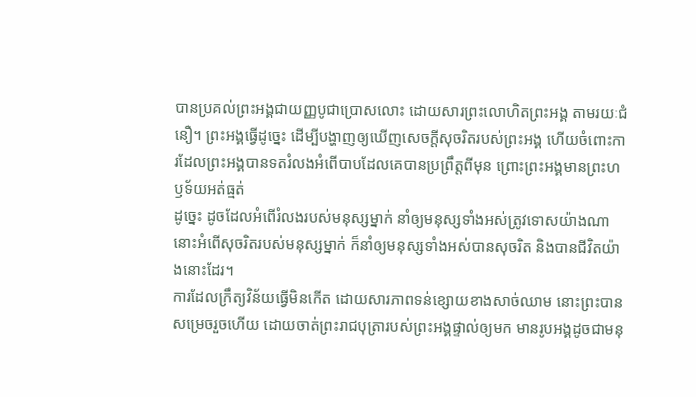បានប្រគល់ព្រះអង្គជាយញ្ញបូជាប្រោសលោះ ដោយសារព្រះលោហិតព្រះអង្គ តាមរយៈជំនឿ។ ព្រះអង្គធ្វើដូច្នេះ ដើម្បីបង្ហាញឲ្យឃើញសេចក្តីសុចរិតរបស់ព្រះអង្គ ហើយចំពោះការដែលព្រះអង្គបានទតរំលងអំពើបាបដែលគេបានប្រព្រឹត្តពីមុន ព្រោះព្រះអង្គមានព្រះហឫទ័យអត់ធ្មត់
ដូច្នេះ ដូចដែលអំពើរំលងរបស់មនុស្សម្នាក់ នាំឲ្យមនុស្សទាំងអស់ត្រូវទោសយ៉ាងណា នោះអំពើសុចរិតរបស់មនុស្សម្នាក់ ក៏នាំឲ្យមនុស្សទាំងអស់បានសុចរិត និងបានជីវិតយ៉ាងនោះដែរ។
ការដែលក្រឹត្យវិន័យធ្វើមិនកើត ដោយសារភាពទន់ខ្សោយខាងសាច់ឈាម នោះព្រះបានសម្រេចរួចហើយ ដោយចាត់ព្រះរាជបុត្រារបស់ព្រះអង្គផ្ទាល់ឲ្យមក មានរូបអង្គដូចជាមនុ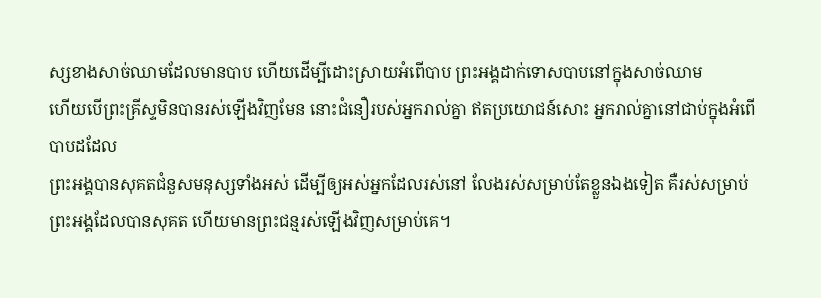ស្សខាងសាច់ឈាមដែលមានបាប ហើយដើម្បីដោះស្រាយអំពើបាប ព្រះអង្គដាក់ទោសបាបនៅក្នុងសាច់ឈាម
ហើយបើព្រះគ្រីស្ទមិនបានរស់ឡើងវិញមែន នោះជំនឿរបស់អ្នករាល់គ្នា ឥតប្រយោជន៍សោះ អ្នករាល់គ្នានៅជាប់ក្នុងអំពើបាបដដែល
ព្រះអង្គបានសុគតជំនួសមនុស្សទាំងអស់ ដើម្បីឲ្យអស់អ្នកដែលរស់នៅ លែងរស់សម្រាប់តែខ្លួនឯងទៀត គឺរស់សម្រាប់ព្រះអង្គដែលបានសុគត ហើយមានព្រះជន្មរស់ឡើងវិញសម្រាប់គេ។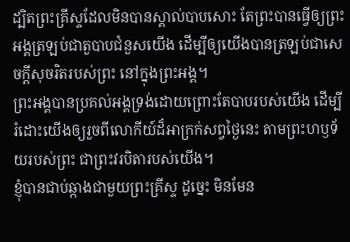ដ្បិតព្រះគ្រីស្ទដែលមិនបានស្គាល់បាបសោះ តែព្រះបានធ្វើឲ្យព្រះអង្គត្រឡប់ជាតួបាបជំនួសយើង ដើម្បីឲ្យយើងបានត្រឡប់ជាសេចក្តីសុចរិតរបស់ព្រះ នៅក្នុងព្រះអង្គ។
ព្រះអង្គបានប្រគល់អង្គទ្រង់ដោយព្រោះតែបាបរបស់យើង ដើម្បីរំដោះយើងឲ្យរួចពីលោកីយ៍ដ៏អាក្រក់សព្វថ្ងៃនេះ តាមព្រះហឫទ័យរបស់ព្រះ ជាព្រះវរបិតារបស់យើង។
ខ្ញុំបានជាប់ឆ្កាងជាមួយព្រះគ្រីស្ទ ដូច្នេះ មិនមែន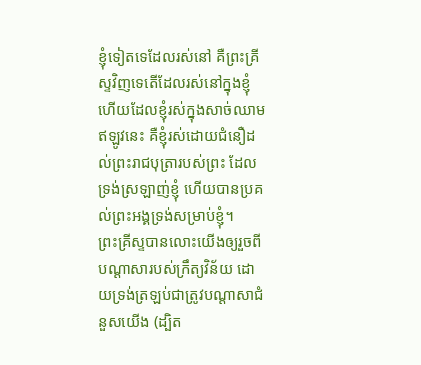ខ្ញុំទៀតទេដែលរស់នៅ គឺព្រះគ្រីស្ទវិញទេតើដែលរស់នៅក្នុងខ្ញុំ ហើយដែលខ្ញុំរស់ក្នុងសាច់ឈាមឥឡូវនេះ គឺខ្ញុំរស់ដោយជំនឿដល់ព្រះរាជបុត្រារបស់ព្រះ ដែលទ្រង់ស្រឡាញ់ខ្ញុំ ហើយបានប្រគល់ព្រះអង្គទ្រង់សម្រាប់ខ្ញុំ។
ព្រះគ្រីស្ទបានលោះយើងឲ្យរួចពីបណ្ដាសារបស់ក្រឹត្យវិន័យ ដោយទ្រង់ត្រឡប់ជាត្រូវបណ្ដាសាជំនួសយើង (ដ្បិត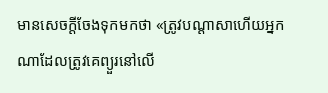មានសេចក្ដីចែងទុកមកថា «ត្រូវបណ្ដាសាហើយអ្នកណាដែលត្រូវគេព្យួរនៅលើ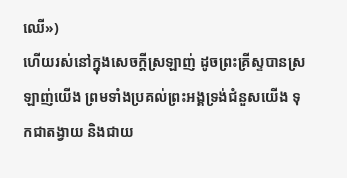ឈើ»)
ហើយរស់នៅក្នុងសេចក្តីស្រឡាញ់ ដូចព្រះគ្រីស្ទបានស្រឡាញ់យើង ព្រមទាំងប្រគល់ព្រះអង្គទ្រង់ជំនួសយើង ទុកជាតង្វាយ និងជាយ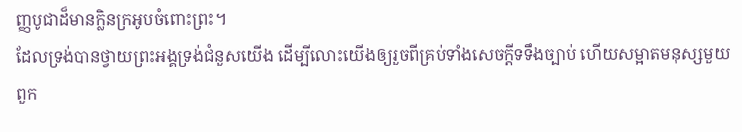ញ្ញបូជាដ៏មានក្លិនក្រអូបចំពោះព្រះ។
ដែលទ្រង់បានថ្វាយព្រះអង្គទ្រង់ជំនួសយើង ដើម្បីលោះយើងឲ្យរួចពីគ្រប់ទាំងសេចក្ដីទទឹងច្បាប់ ហើយសម្អាតមនុស្សមួយពួក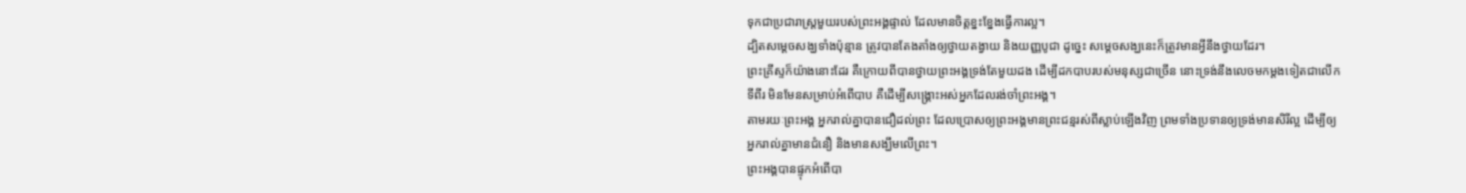ទុកជាប្រជារាស្ត្រមួយរបស់ព្រះអង្គផ្ទាល់ ដែលមានចិត្តខ្នះខ្នែងធ្វើការល្អ។
ដ្បិតសម្តេចសង្ឃទាំងប៉ុន្មាន ត្រូវបានតែងតាំងឲ្យថ្វាយតង្វាយ និងយញ្ញបូជា ដូច្នេះ សម្ដេចសង្ឃនេះក៏ត្រូវមានអ្វីនឹងថ្វាយដែរ។
ព្រះគ្រីស្ទក៏យ៉ាងនោះដែរ គឺក្រោយពីបានថ្វាយព្រះអង្គទ្រង់តែមួយដង ដើម្បីដកបាបរបស់មនុស្សជាច្រើន នោះទ្រង់នឹងលេចមកម្ដងទៀតជាលើកទីពីរ មិនមែនសម្រាប់អំពើបាប គឺដើម្បីសង្គ្រោះអស់អ្នកដែលរង់ចាំព្រះអង្គ។
តាមរយៈព្រះអង្គ អ្នករាល់គ្នាបានជឿដល់ព្រះ ដែលប្រោសឲ្យព្រះអង្គមានព្រះជន្មរស់ពីស្លាប់ឡើងវិញ ព្រមទាំងប្រទានឲ្យទ្រង់មានសិរីល្អ ដើម្បីឲ្យអ្នករាល់គ្នាមានជំនឿ និងមានសង្ឃឹមលើព្រះ។
ព្រះអង្គបានផ្ទុកអំពើបា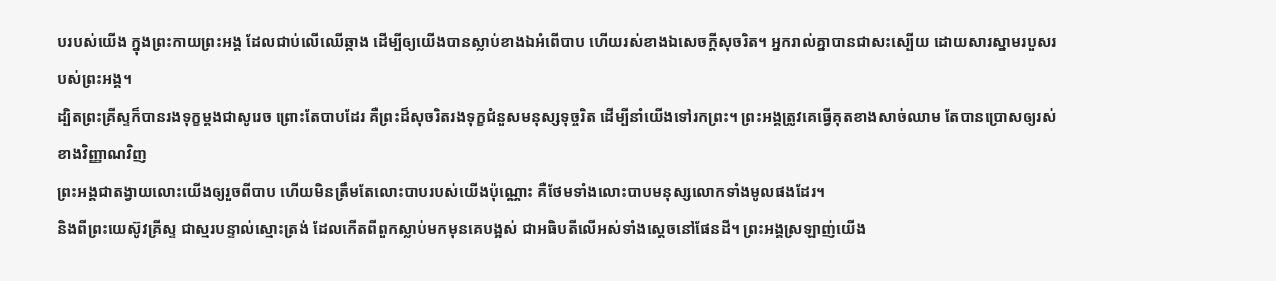បរបស់យើង ក្នុងព្រះកាយព្រះអង្គ ដែលជាប់លើឈើឆ្កាង ដើម្បីឲ្យយើងបានស្លាប់ខាងឯអំពើបាប ហើយរស់ខាងឯសេចក្តីសុចរិត។ អ្នករាល់គ្នាបានជាសះស្បើយ ដោយសារស្នាមរបួសរបស់ព្រះអង្គ។
ដ្បិតព្រះគ្រីស្ទក៏បានរងទុក្ខម្តងជាសូរេច ព្រោះតែបាបដែរ គឺព្រះដ៏សុចរិតរងទុក្ខជំនួសមនុស្សទុច្ចរិត ដើម្បីនាំយើងទៅរកព្រះ។ ព្រះអង្គត្រូវគេធ្វើគុតខាងសាច់ឈាម តែបានប្រោសឲ្យរស់ខាងវិញ្ញាណវិញ
ព្រះអង្គជាតង្វាយលោះយើងឲ្យរួចពីបាប ហើយមិនត្រឹមតែលោះបាបរបស់យើងប៉ុណ្ណោះ គឺថែមទាំងលោះបាបមនុស្សលោកទាំងមូលផងដែរ។
និងពីព្រះយេស៊ូវគ្រីស្ទ ជាស្មរបន្ទាល់ស្មោះត្រង់ ដែលកើតពីពួកស្លាប់មកមុនគេបង្អស់ ជាអធិបតីលើអស់ទាំងស្តេចនៅផែនដី។ ព្រះអង្គស្រឡាញ់យើង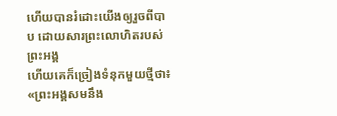ហើយបានរំដោះយើងឲ្យរួចពីបាប ដោយសារព្រះលោហិតរបស់ព្រះអង្គ
ហើយគេក៏ច្រៀងទំនុកមួយថ្មីថា៖ «ព្រះអង្គសមនឹង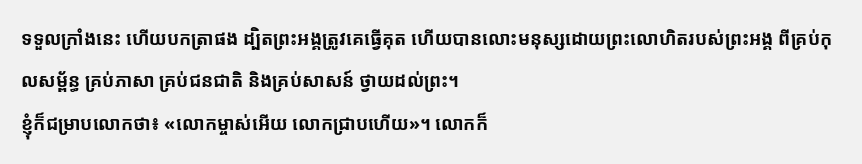ទទួលក្រាំងនេះ ហើយបកត្រាផង ដ្បិតព្រះអង្គត្រូវគេធ្វើគុត ហើយបានលោះមនុស្សដោយព្រះលោហិតរបស់ព្រះអង្គ ពីគ្រប់កុលសម្ព័ន្ធ គ្រប់ភាសា គ្រប់ជនជាតិ និងគ្រប់សាសន៍ ថ្វាយដល់ព្រះ។
ខ្ញុំក៏ជម្រាបលោកថា៖ «លោកម្ចាស់អើយ លោកជ្រាបហើយ»។ លោកក៏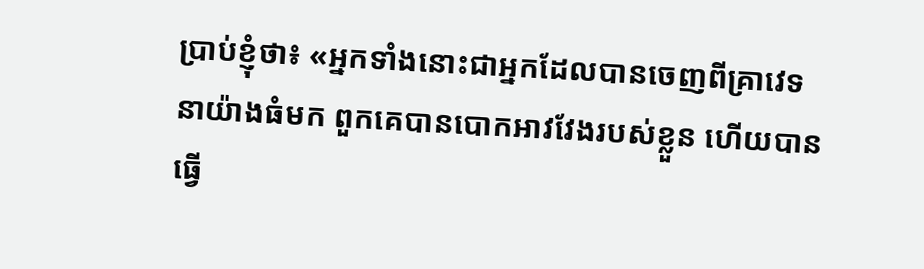ប្រាប់ខ្ញុំថា៖ «អ្នកទាំងនោះជាអ្នកដែលបានចេញពីគ្រាវេទនាយ៉ាងធំមក ពួកគេបានបោកអាវវែងរបស់ខ្លួន ហើយបានធ្វើ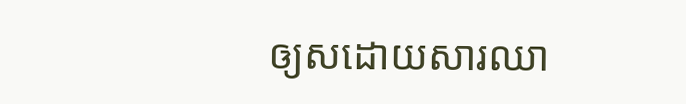ឲ្យសដោយសារឈា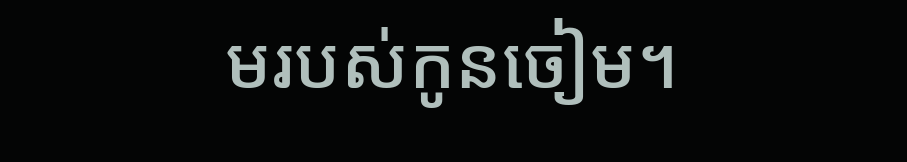មរបស់កូនចៀម។